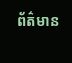ព័ត៌មាន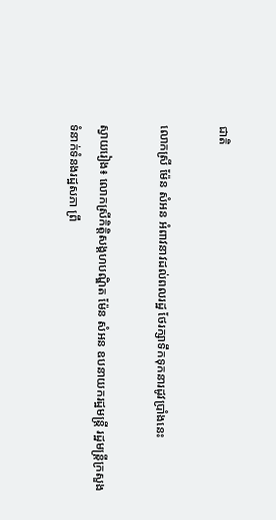ជាតិ

លោកស្រី ម៉ែន សំអន អំពាវនាវដល់ពលរដ្ឋ ថែរក្សាទឹកទុកនារដូវប្រាំងនេះ

ស្វាយរៀង៖ លោកស្រីកិត្តិសង្គហបណ្ឌិត ម៉ែន សំអន ឧបនាយករដ្ឋមន្រ្តី រដ្ឋមន្រ្តីក្រសួងទំនាក់ទំនងរដ្ឋសភា ព្រឹ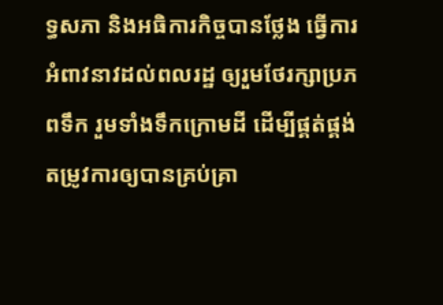ទ្ធសភា និងអធិការកិច្ចបានថ្លែង ធ្វើការអំពាវនាវដល់ពលរដ្ឋ ឲ្យរួមថែរក្សាប្រភពទឹក រួមទាំងទឹកក្រោមដី ដើម្បីផ្គត់ផ្គង់តម្រូវការឲ្យបានគ្រប់គ្រា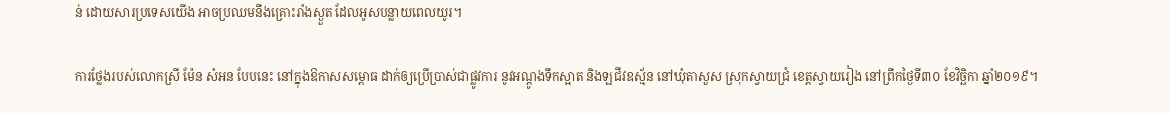ន់ ដោយសារប្រទេសយើង អាចប្រឈមនឹងគ្រោះរាំងស្ងួត ដែលអូសបន្លាយពេលយូរ។

ការថ្លែងរបស់លោកស្រី ម៉ែន សំអន បែបនេះ នៅក្នុងឱកាសសម្ពោធ ដាក់ឲ្យប្រើប្រាស់ជាផ្លូវការ នូវអណ្តូងទឹកស្អាត និងឡជីវឧស្ម័ន នៅឃុំតាសួស ស្រុកស្វាយជ្រំ ខេត្ដស្វាយរៀង នៅព្រឹកថ្ងៃទី៣០ ខែវិច្ឆិកា ឆ្នាំ២០១៩។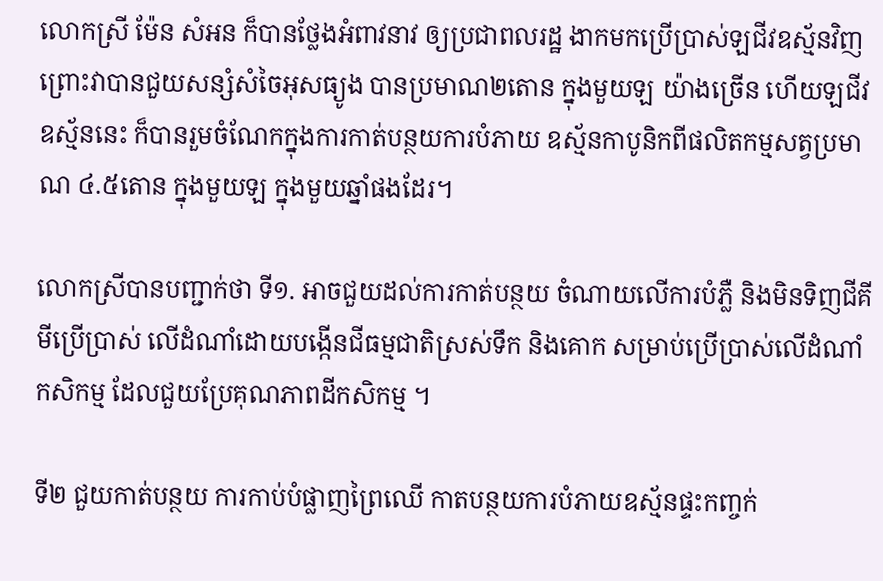លោកស្រី ម៉ែន សំអន ក៏បានថ្លែងអំពាវនាវ ឲ្យប្រជាពលរដ្ឋ ងាកមកប្រើប្រាស់ឡជីវឧស្ម័នវិញ ព្រោះវាបានជួយសន្សំសំចៃអុសធ្យូង បានប្រមាណ២តោន ក្នុងមួយឡ យ៉ាងច្រើន ហើយឡជីវឧស្ម័ននេះ ក៏បានរួមចំណែកក្នុងការកាត់បន្ថយការបំភាយ ឧស្ម័នកាបូនិកពីផលិតកម្មសត្វប្រមាណ ៤.៥តោន ក្នុងមួយឡ ក្នុងមួយឆ្នាំផងដែរ។

លោកស្រីបានបញ្ជាក់ថា ទី១. អាចជួយដល់ការកាត់បន្ថយ ចំណាយលើការបំភ្លឺ និងមិនទិញជីគីមីប្រើប្រាស់ លើដំណាំដោយបង្កើនជីធម្មជាតិស្រស់ទឹក និងគោក សម្រាប់ប្រើប្រាស់លើដំណាំកសិកម្ម ដែលជួយប្រែគុណភាពដីកសិកម្ម ។

ទី២ ជួយកាត់បន្ថយ ការកាប់បំផ្លាញព្រៃឈើ កាតបន្ថយការបំភាយឧស្ម័នផ្ទះកញ្ចក់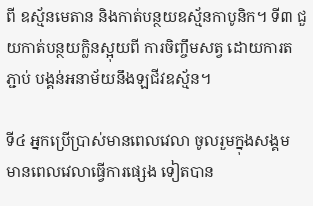ពី ឧស្ម័នមេតាន និងកាត់បន្ថយឧស្ម័នកាបូនិក។ ទី៣ ជួយកាត់បន្ថយក្លិនស្អុយពី ការចិញ្ចឹមសត្វ ដោយការតភ្ជាប់ បង្គន់អនាម័យនឹងឡជីវឧស្ម័ន។

ទី៤ អ្នកប្រើប្រាស់មានពេលវេលា ចូលរួមក្នុងសង្គម មានពេលវេលាធ្វើការផ្សេង ទៀតបាន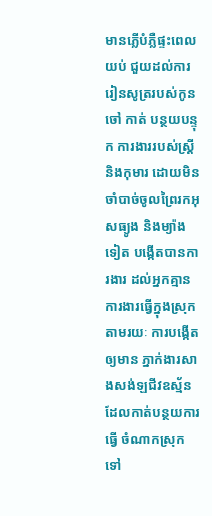មានភ្លើបំភ្លឺផ្ទះពេលយប់ ជួយដល់ការរៀនសូត្ររបស់កូនចៅ កាត់ បន្ថយបន្ទុក ការងាររបស់ស្រ្តី និងកុមារ ដោយមិនចាំបាច់ចូលព្រៃរកអុសធ្យូង និងម្យ៉ាងទៀត បង្កើតបានការងារ ដល់អ្នកគ្មានការងារធ្វើក្នុងស្រុក តាមរយៈ ការបង្កើតឲ្យមាន ភ្នាក់ងារសាងសង់ឡជីវឧស្ម័ន ដែលកាត់បន្ថយការធ្វើ ចំណាកស្រុកទៅ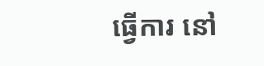ធ្វើការ នៅ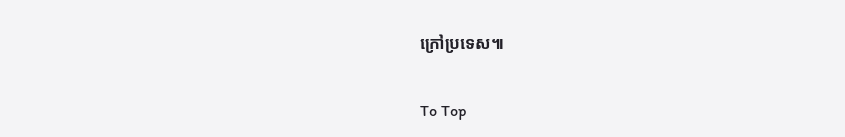ក្រៅប្រទេស៕

To Top